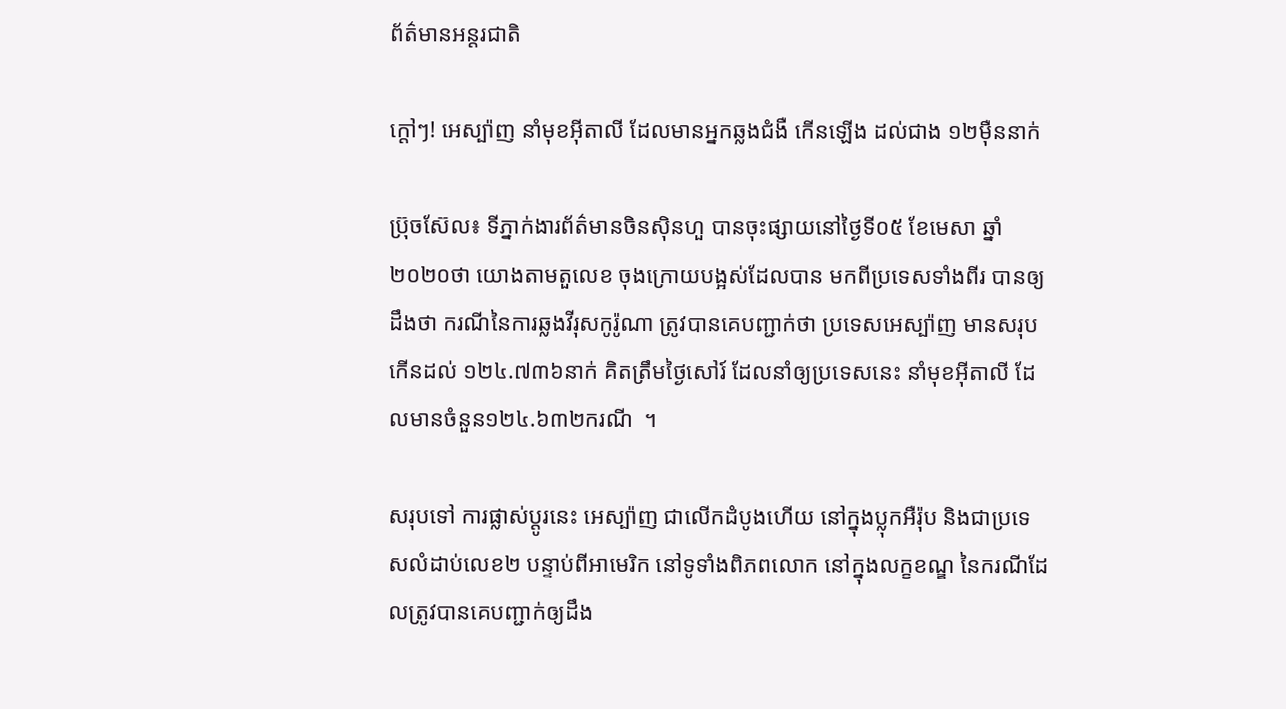ព័ត៌មានអន្តរជាតិ

ក្តៅៗ! អេស្ប៉ាញ នាំមុខអ៊ីតាលី ដែលមានអ្នកឆ្លងជំងឺ កើនឡើង ដល់ជាង ១២ម៉ឺននាក់

ប្រ៊ុចស៊ែល៖ ទីភ្នាក់ងារព័ត៌មានចិនស៊ិនហួ បានចុះផ្សាយនៅថ្ងៃទី០៥ ខែមេសា ឆ្នាំ២០២០ថា យោងតាមតួលេខ ចុងក្រោយបង្អស់ដែលបាន មកពីប្រទេសទាំងពីរ បានឲ្យដឹងថា ករណីនៃការឆ្លងវីរុសកូរ៉ូណា ត្រូវបានគេបញ្ជាក់ថា ប្រទេសអេស្ប៉ាញ មានសរុបកើនដល់ ១២៤.៧៣៦នាក់ គិតត្រឹមថ្ងៃសៅរ៍ ដែលនាំឲ្យប្រទេសនេះ នាំមុខអ៊ីតាលី ដែលមានចំនួន១២៤.៦៣២ករណី  ។

សរុបទៅ ការផ្លាស់ប្តូរនេះ អេស្ប៉ាញ ជាលើកដំបូងហើយ នៅក្នុងប្លុកអឺរ៉ុប និងជាប្រទេសលំដាប់លេខ២ បន្ទាប់ពីអាមេរិក នៅទូទាំងពិភពលោក នៅក្នុងលក្ខខណ្ឌ នៃករណីដែលត្រូវបានគេបញ្ជាក់ឲ្យដឹង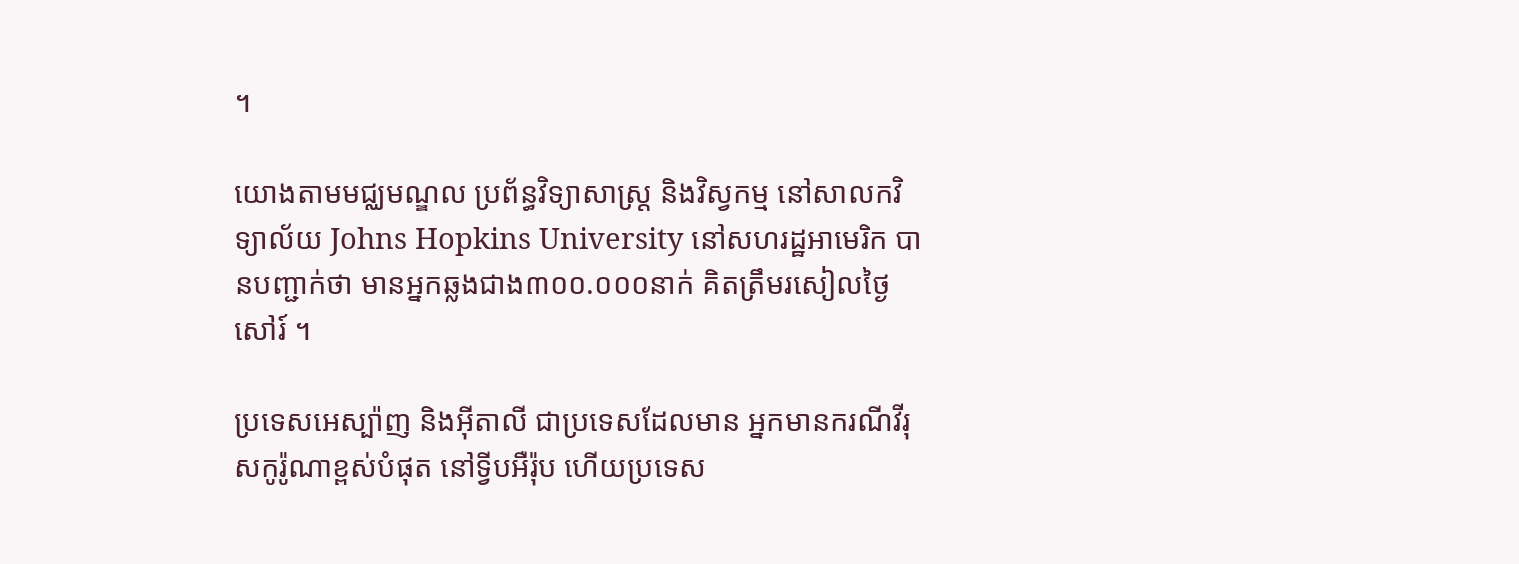។

យោងតាមមជ្ឈមណ្ឌល ប្រព័ន្ធវិទ្យាសាស្ត្រ និងវិស្វកម្ម នៅសាលកវិទ្យាល័យ Johns Hopkins University នៅសហរដ្ឋអាមេរិក បានបញ្ជាក់ថា មានអ្នកឆ្លងជាង៣០០.០០០នាក់ គិតត្រឹមរសៀលថ្ងៃសៅរ៍ ។

ប្រទេសអេស្ប៉ាញ និងអ៊ីតាលី ជាប្រទេសដែលមាន អ្នកមានករណីវីរុសកូរ៉ូណាខ្ពស់បំផុត នៅទ្វីបអឺរ៉ុប ហើយប្រទេស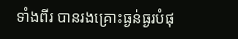ទាំងពីរ បានរងគ្រោះធ្ងន់ធ្ងរបំផុ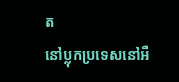ត
នៅប្លុកប្រទេសនៅអឺ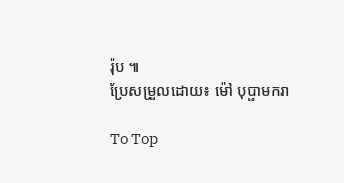រ៉ុប ៕
ប្រែសម្រួលដោយ៖ ម៉ៅ បុប្ផាមករា

To Top